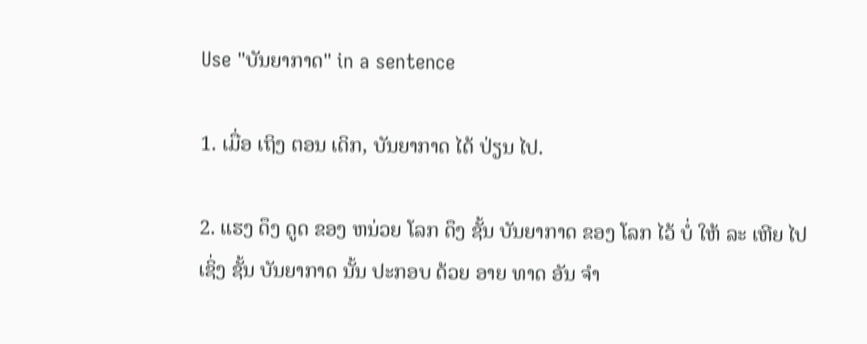Use "ບັນຍາກາດ" in a sentence

1. ເມື່ອ ເຖິງ ຕອນ ເດິກ, ບັນຍາກາດ ໄດ້ ປ່ຽນ ໄປ.

2. ແຮງ ດຶງ ດູດ ຂອງ ຫນ່ວຍ ໂລກ ດຶງ ຊັ້ນ ບັນຍາກາດ ຂອງ ໂລກ ໄວ້ ບໍ່ ໃຫ້ ລະ ເຫີຍ ໄປ ເຊິ່ງ ຊັ້ນ ບັນຍາກາດ ນັ້ນ ປະກອບ ດ້ວຍ ອາຍ ທາດ ອັນ ຈໍາ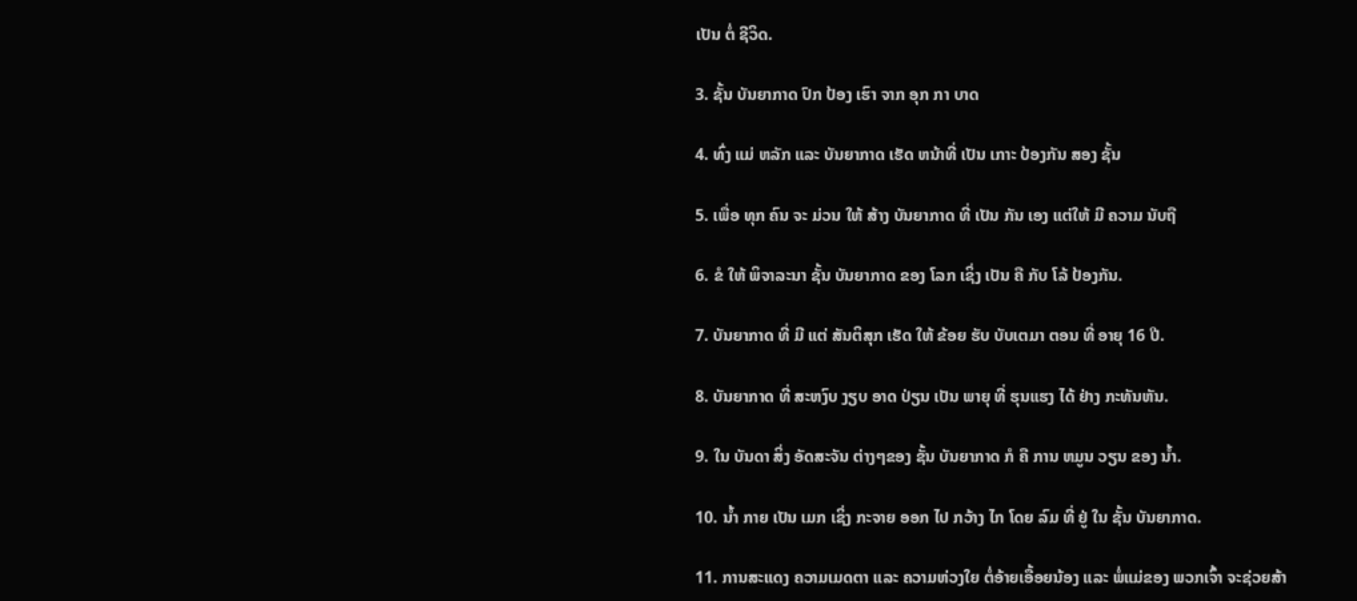ເປັນ ຕໍ່ ຊີວິດ.

3. ຊັ້ນ ບັນຍາກາດ ປົກ ປ້ອງ ເຮົາ ຈາກ ອຸກ ກາ ບາດ

4. ທົ່ງ ແມ່ ຫລັກ ແລະ ບັນຍາກາດ ເຮັດ ຫນ້າທີ່ ເປັນ ເກາະ ປ້ອງກັນ ສອງ ຊັ້ນ

5. ເພື່ອ ທຸກ ຄົນ ຈະ ມ່ວນ ໃຫ້ ສ້າງ ບັນຍາກາດ ທີ່ ເປັນ ກັນ ເອງ ແຕ່ໃຫ້ ມີ ຄວາມ ນັບຖື

6. ຂໍ ໃຫ້ ພິຈາລະນາ ຊັ້ນ ບັນຍາກາດ ຂອງ ໂລກ ເຊິ່ງ ເປັນ ຄື ກັບ ໂລ້ ປ້ອງກັນ.

7. ບັນຍາກາດ ທີ່ ມີ ແຕ່ ສັນຕິສຸກ ເຮັດ ໃຫ້ ຂ້ອຍ ຮັບ ບັບເຕມາ ຕອນ ທີ່ ອາຍຸ 16 ປີ.

8. ບັນຍາກາດ ທີ່ ສະຫງົບ ງຽບ ອາດ ປ່ຽນ ເປັນ ພາຍຸ ທີ່ ຮຸນແຮງ ໄດ້ ຢ່າງ ກະທັນຫັນ.

9. ໃນ ບັນດາ ສິ່ງ ອັດສະຈັນ ຕ່າງໆຂອງ ຊັ້ນ ບັນຍາກາດ ກໍ ຄື ການ ຫມູນ ວຽນ ຂອງ ນໍ້າ.

10. ນໍ້າ ກາຍ ເປັນ ເມກ ເຊິ່ງ ກະຈາຍ ອອກ ໄປ ກວ້າງ ໄກ ໂດຍ ລົມ ທີ່ ຢູ່ ໃນ ຊັ້ນ ບັນຍາກາດ.

11. ການສະແດງ ຄວາມເມດຕາ ແລະ ຄວາມຫ່ວງໃຍ ຕໍ່ອ້າຍເອື້ອຍນ້ອງ ແລະ ພໍ່ແມ່ຂອງ ພວກເຈົ້າ ຈະຊ່ວຍສ້າ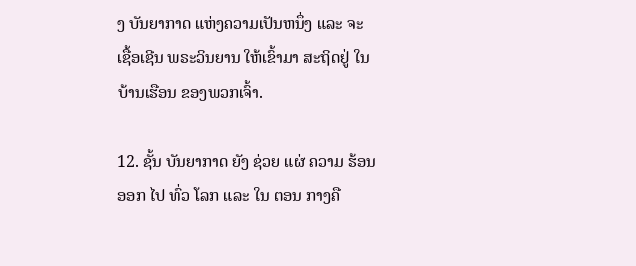ງ ບັນຍາກາດ ແຫ່ງຄວາມເປັນຫນຶ່ງ ແລະ ຈະເຊື້ອເຊີນ ພຣະວິນຍານ ໃຫ້ເຂົ້າມາ ສະຖິດຢູ່ ໃນບ້ານເຮືອນ ຂອງພວກເຈົ້າ.

12. ຊັ້ນ ບັນຍາກາດ ຍັງ ຊ່ວຍ ແຜ່ ຄວາມ ຮ້ອນ ອອກ ໄປ ທົ່ວ ໂລກ ແລະ ໃນ ຕອນ ກາງຄື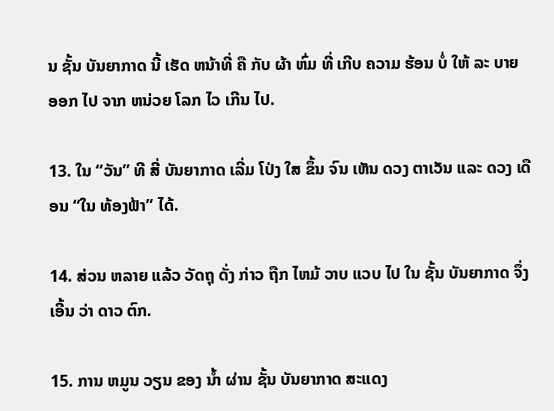ນ ຊັ້ນ ບັນຍາກາດ ນີ້ ເຮັດ ຫນ້າທີ່ ຄື ກັບ ຜ້າ ຫົ່ມ ທີ່ ເກີບ ຄວາມ ຮ້ອນ ບໍ່ ໃຫ້ ລະ ບາຍ ອອກ ໄປ ຈາກ ຫນ່ວຍ ໂລກ ໄວ ເກີນ ໄປ.

13. ໃນ “ວັນ” ທີ ສີ່ ບັນຍາກາດ ເລີ່ມ ໂປ່ງ ໃສ ຂຶ້ນ ຈົນ ເຫັນ ດວງ ຕາເວັນ ແລະ ດວງ ເດືອນ “ໃນ ທ້ອງຟ້າ” ໄດ້.

14. ສ່ວນ ຫລາຍ ແລ້ວ ວັດຖຸ ດັ່ງ ກ່າວ ຖືກ ໄຫມ້ ວາບ ແວບ ໄປ ໃນ ຊັ້ນ ບັນຍາກາດ ຈຶ່ງ ເອີ້ນ ວ່າ ດາວ ຕົກ.

15. ການ ຫມູນ ວຽນ ຂອງ ນໍ້າ ຜ່ານ ຊັ້ນ ບັນຍາກາດ ສະແດງ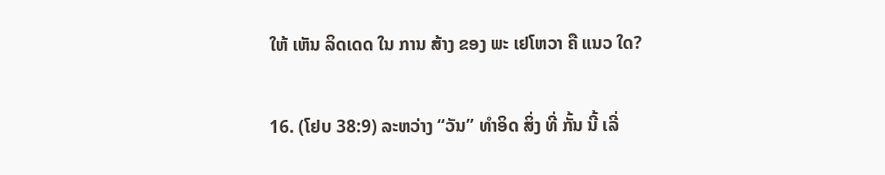ໃຫ້ ເຫັນ ລິດເດດ ໃນ ການ ສ້າງ ຂອງ ພະ ເຢໂຫວາ ຄື ແນວ ໃດ?

16. (ໂຢບ 38:9) ລະຫວ່າງ “ວັນ” ທໍາອິດ ສິ່ງ ທີ່ ກັ້ນ ນີ້ ເລີ່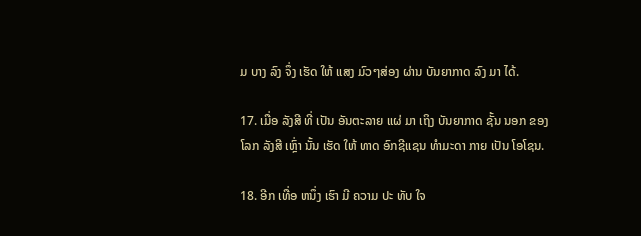ມ ບາງ ລົງ ຈຶ່ງ ເຮັດ ໃຫ້ ແສງ ມົວໆສ່ອງ ຜ່ານ ບັນຍາກາດ ລົງ ມາ ໄດ້.

17. ເມື່ອ ລັງສີ ທີ່ ເປັນ ອັນຕະລາຍ ແຜ່ ມາ ເຖິງ ບັນຍາກາດ ຊັ້ນ ນອກ ຂອງ ໂລກ ລັງສີ ເຫຼົ່າ ນັ້ນ ເຮັດ ໃຫ້ ທາດ ອົກຊີແຊນ ທໍາມະດາ ກາຍ ເປັນ ໂອໂຊນ.

18. ອີກ ເທື່ອ ຫນຶ່ງ ເຮົາ ມີ ຄວາມ ປະ ທັບ ໃຈ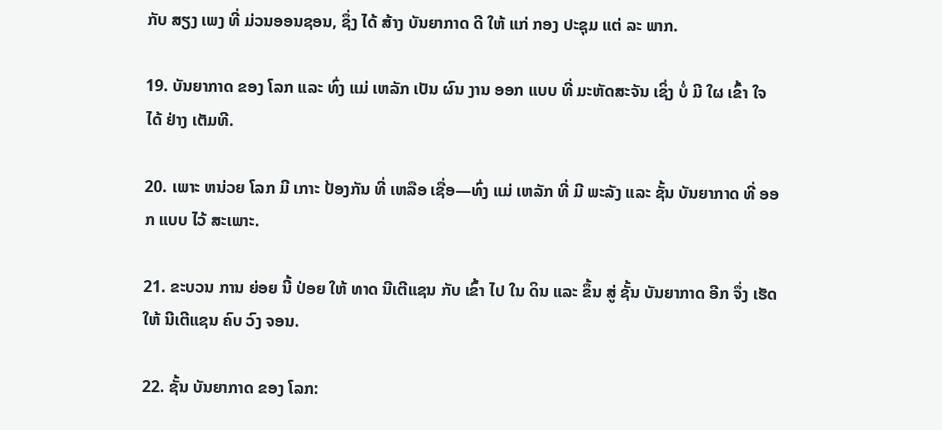ກັບ ສຽງ ເພງ ທີ່ ມ່ວນອອນຊອນ, ຊຶ່ງ ໄດ້ ສ້າງ ບັນຍາກາດ ດີ ໃຫ້ ແກ່ ກອງ ປະຊຸມ ແຕ່ ລະ ພາກ.

19. ບັນຍາກາດ ຂອງ ໂລກ ແລະ ທົ່ງ ແມ່ ເຫລັກ ເປັນ ຜົນ ງານ ອອກ ແບບ ທີ່ ມະຫັດສະຈັນ ເຊິ່ງ ບໍ່ ມີ ໃຜ ເຂົ້າ ໃຈ ໄດ້ ຢ່າງ ເຕັມທີ.

20. ເພາະ ຫນ່ວຍ ໂລກ ມີ ເກາະ ປ້ອງກັນ ທີ່ ເຫລືອ ເຊື່ອ—ທົ່ງ ແມ່ ເຫລັກ ທີ່ ມີ ພະລັງ ແລະ ຊັ້ນ ບັນຍາກາດ ທີ່ ອອກ ແບບ ໄວ້ ສະເພາະ.

21. ຂະບວນ ການ ຍ່ອຍ ນີ້ ປ່ອຍ ໃຫ້ ທາດ ນີເຕີແຊນ ກັບ ເຂົ້າ ໄປ ໃນ ດິນ ແລະ ຂຶ້ນ ສູ່ ຊັ້ນ ບັນຍາກາດ ອີກ ຈຶ່ງ ເຮັດ ໃຫ້ ນີເຕີແຊນ ຄົບ ວົງ ຈອນ.

22. ຊັ້ນ ບັນຍາກາດ ຂອງ ໂລກ: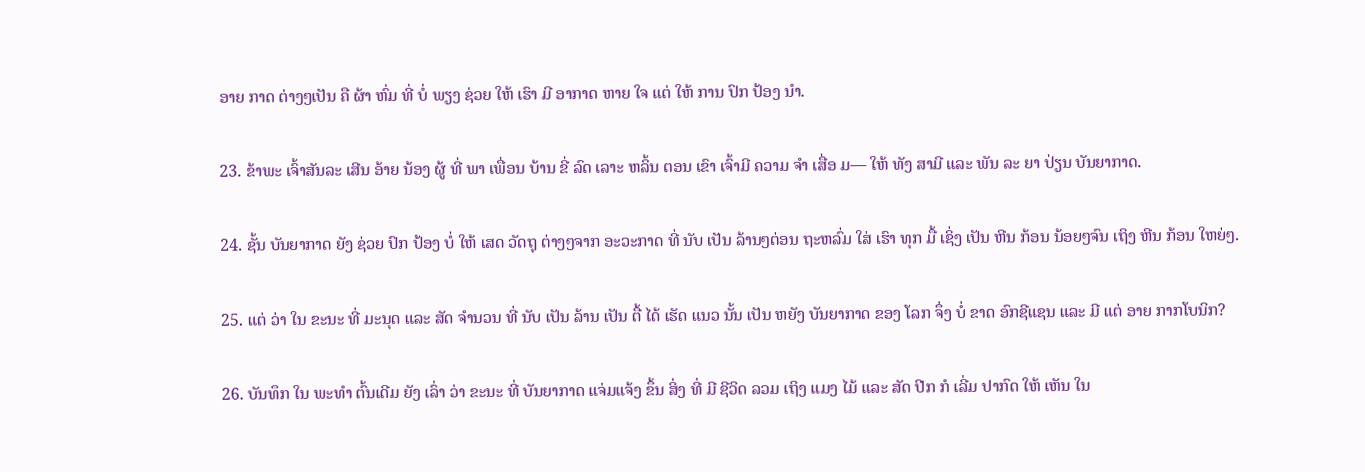ອາຍ ກາດ ຕ່າງໆເປັນ ຄື ຜ້າ ຫົ່ມ ທີ່ ບໍ່ ພຽງ ຊ່ວຍ ໃຫ້ ເຮົາ ມີ ອາກາດ ຫາຍ ໃຈ ແຕ່ ໃຫ້ ການ ປົກ ປ້ອງ ນໍາ.

23. ຂ້າພະ ເຈົ້າສັນລະ ເສີນ ອ້າຍ ນ້ອງ ຜູ້ ທີ່ ພາ ເພື່ອນ ບ້ານ ຂີ່ ລົດ ເລາະ ຫລິ້ນ ຕອນ ເຂົາ ເຈົ້າມີ ຄວາມ ຈໍາ ເສື່ອ ມ— ໃຫ້ ທັງ ສາມີ ແລະ ພັນ ລະ ຍາ ປ່ຽນ ບັນຍາກາດ.

24. ຊັ້ນ ບັນຍາກາດ ຍັງ ຊ່ວຍ ປົກ ປ້ອງ ບໍ່ ໃຫ້ ເສດ ວັດຖຸ ຕ່າງໆຈາກ ອະວະກາດ ທີ່ ນັບ ເປັນ ລ້ານໆຕ່ອນ ຖະຫລົ່ມ ໃສ່ ເຮົາ ທຸກ ມື້ ເຊິ່ງ ເປັນ ຫີນ ກ້ອນ ນ້ອຍໆຈົນ ເຖິງ ຫີນ ກ້ອນ ໃຫຍ່ໆ.

25. ແຕ່ ວ່າ ໃນ ຂະນະ ທີ່ ມະນຸດ ແລະ ສັດ ຈໍານວນ ທີ່ ນັບ ເປັນ ລ້ານ ເປັນ ຕື້ ໄດ້ ເຮັດ ແນວ ນັ້ນ ເປັນ ຫຍັງ ບັນຍາກາດ ຂອງ ໂລກ ຈຶ່ງ ບໍ່ ຂາດ ອົກຊີແຊນ ແລະ ມີ ແຕ່ ອາຍ ກາກໂບນິກ?

26. ບັນທຶກ ໃນ ພະທໍາ ຕົ້ນເດີມ ຍັງ ເລົ່າ ວ່າ ຂະນະ ທີ່ ບັນຍາກາດ ແຈ່ມແຈ້ງ ຂຶ້ນ ສິ່ງ ທີ່ ມີ ຊີວິດ ລວມ ເຖິງ ແມງ ໄມ້ ແລະ ສັດ ປີກ ກໍ ເລີ່ມ ປາກົດ ໃຫ້ ເຫັນ ໃນ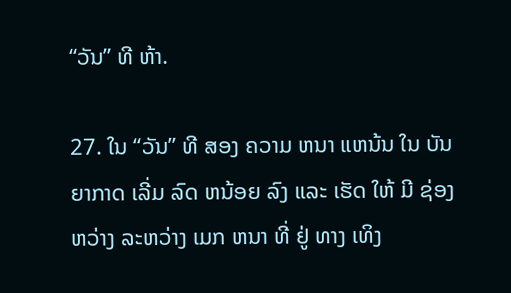“ວັນ” ທີ ຫ້າ.

27. ໃນ “ວັນ” ທີ ສອງ ຄວາມ ຫນາ ແຫນ້ນ ໃນ ບັນຍາກາດ ເລີ່ມ ລົດ ຫນ້ອຍ ລົງ ແລະ ເຮັດ ໃຫ້ ມີ ຊ່ອງ ຫວ່າງ ລະຫວ່າງ ເມກ ຫນາ ທີ່ ຢູ່ ທາງ ເທິງ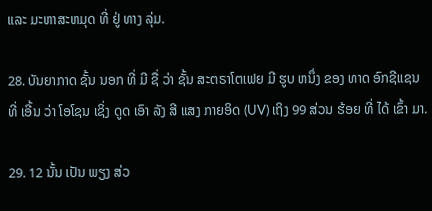ແລະ ມະຫາສະຫມຸດ ທີ່ ຢູ່ ທາງ ລຸ່ມ.

28. ບັນຍາກາດ ຊັ້ນ ນອກ ທີ່ ມີ ຊື່ ວ່າ ຊັ້ນ ສະຕຣາໂຕເຟຍ ມີ ຮູບ ຫນຶ່ງ ຂອງ ທາດ ອົກຊີແຊນ ທີ່ ເອີ້ນ ວ່າ ໂອໂຊນ ເຊິ່ງ ດູດ ເອົາ ລັງ ສີ ແສງ ກາຍອິດ (UV) ເຖິງ 99 ສ່ວນ ຮ້ອຍ ທີ່ ໄດ້ ເຂົ້າ ມາ.

29. 12 ນັ້ນ ເປັນ ພຽງ ສ່ວ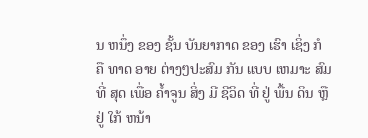ນ ຫນຶ່ງ ຂອງ ຊັ້ນ ບັນຍາກາດ ຂອງ ເຮົາ ເຊິ່ງ ກໍ ຄື ທາດ ອາຍ ຕ່າງໆປະສົມ ກັນ ແບບ ເຫມາະ ສົມ ທີ່ ສຸດ ເພື່ອ ຄໍ້າຈູນ ສິ່ງ ມີ ຊີວິດ ທີ່ ຢູ່ ພື້ນ ດິນ ຫຼື ຢູ່ ໃກ້ ຫນ້າ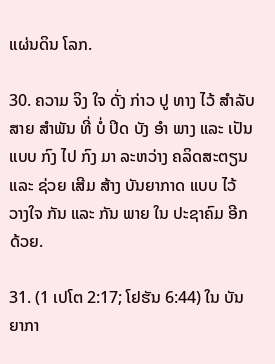ແຜ່ນດິນ ໂລກ.

30. ຄວາມ ຈິງ ໃຈ ດັ່ງ ກ່າວ ປູ ທາງ ໄວ້ ສໍາລັບ ສາຍ ສໍາພັນ ທີ່ ບໍ່ ປິດ ບັງ ອໍາ ພາງ ແລະ ເປັນ ແບບ ກົງ ໄປ ກົງ ມາ ລະຫວ່າງ ຄລິດສະຕຽນ ແລະ ຊ່ວຍ ເສີມ ສ້າງ ບັນຍາກາດ ແບບ ໄວ້ ວາງໃຈ ກັນ ແລະ ກັນ ພາຍ ໃນ ປະຊາຄົມ ອີກ ດ້ວຍ.

31. (1 ເປໂຕ 2:17; ໂຢຮັນ 6:44) ໃນ ບັນຍາກາ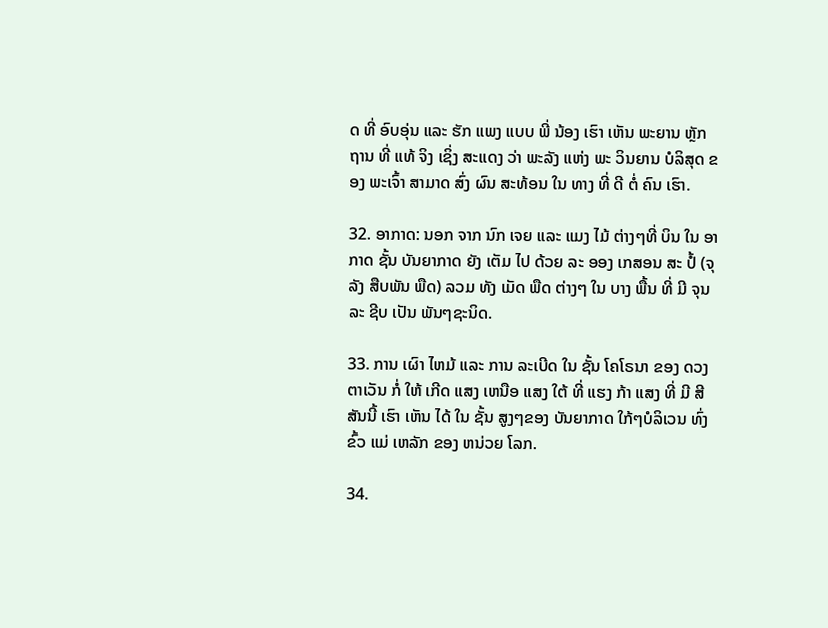ດ ທີ່ ອົບອຸ່ນ ແລະ ຮັກ ແພງ ແບບ ພີ່ ນ້ອງ ເຮົາ ເຫັນ ພະຍານ ຫຼັກຖານ ທີ່ ແທ້ ຈິງ ເຊິ່ງ ສະແດງ ວ່າ ພະລັງ ແຫ່ງ ພະ ວິນຍານ ບໍລິສຸດ ຂອງ ພະເຈົ້າ ສາມາດ ສົ່ງ ຜົນ ສະທ້ອນ ໃນ ທາງ ທີ່ ດີ ຕໍ່ ຄົນ ເຮົາ.

32. ອາກາດ: ນອກ ຈາກ ນົກ ເຈຍ ແລະ ແມງ ໄມ້ ຕ່າງໆທີ່ ບິນ ໃນ ອາກາດ ຊັ້ນ ບັນຍາກາດ ຍັງ ເຕັມ ໄປ ດ້ວຍ ລະ ອອງ ເກສອນ ສະ ປໍ້ (ຈຸລັງ ສືບພັນ ພືດ) ລວມ ທັງ ເມັດ ພືດ ຕ່າງໆ ໃນ ບາງ ພື້ນ ທີ່ ມີ ຈຸນລະ ຊີບ ເປັນ ພັນໆຊະນິດ.

33. ການ ເຜົາ ໄຫມ້ ແລະ ການ ລະເບີດ ໃນ ຊັ້ນ ໂຄໂຣນາ ຂອງ ດວງ ຕາເວັນ ກໍ່ ໃຫ້ ເກີດ ແສງ ເຫນືອ ແສງ ໃຕ້ ທີ່ ແຮງ ກ້າ ແສງ ທີ່ ມີ ສີ ສັນນີ້ ເຮົາ ເຫັນ ໄດ້ ໃນ ຊັ້ນ ສູງໆຂອງ ບັນຍາກາດ ໃກ້ໆບໍລິເວນ ທົ່ງ ຂົ້ວ ແມ່ ເຫລັກ ຂອງ ຫນ່ວຍ ໂລກ.

34.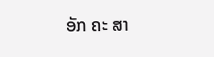ອັກ ຄະ ສາ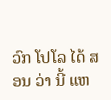ວົກ ໂປໂລ ໄດ້ ສອນ ວ່າ ນີ້ ແຫ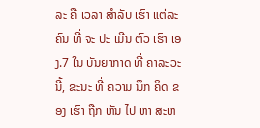ລະ ຄື ເວລາ ສໍາລັບ ເຮົາ ແຕ່ລະຄົນ ທີ່ ຈະ ປະ ເມີນ ຕົວ ເຮົາ ເອງ.7 ໃນ ບັນຍາກາດ ທີ່ ຄາລະວະ ນີ້, ຂະນະ ທີ່ ຄວາມ ນຶກ ຄິດ ຂອງ ເຮົາ ຖືກ ຫັນ ໄປ ຫາ ສະຫ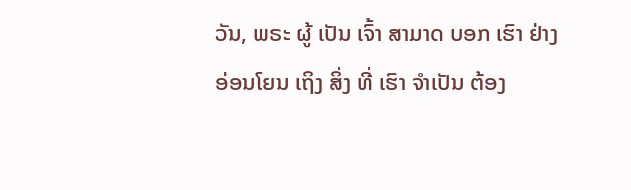ວັນ, ພຣະ ຜູ້ ເປັນ ເຈົ້າ ສາມາດ ບອກ ເຮົາ ຢ່າງ ອ່ອນໂຍນ ເຖິງ ສິ່ງ ທີ່ ເຮົາ ຈໍາເປັນ ຕ້ອງ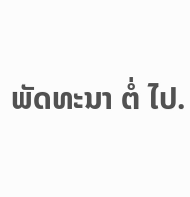ພັດທະນາ ຕໍ່ ໄປ.